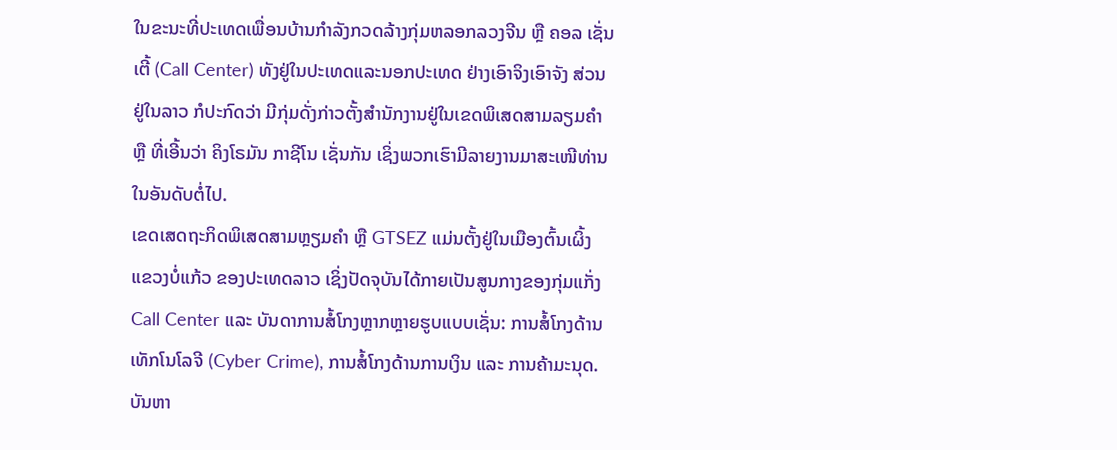ໃນຂະນະທີ່ປະເທດເພື່ອນບ້ານກຳລັງກວດລ້າງກຸ່ມຫລອກລວງຈີນ ຫຼື ຄອລ ເຊັ່ນເຕີ້ (Call Center) ທັງຢູ່ໃນປະເທດແລະນອກປະເທດ ຢ່າງເອົາຈິງເອົາຈັງ ສ່ວນຢູ່ໃນລາວ ກໍປະກົດວ່າ ມີກຸ່ມດັ່ງກ່າວຕັ້ງສຳນັກງານຢູ່ໃນເຂດພິເສດສາມລຽມຄຳ ຫຼື ທີ່ເອີ້ນວ່າ ຄິງໂຣມັນ ກາຊີໂນ ເຊັ່ນກັນ ເຊິ່ງພວກເຮົາມີລາຍງານມາສະເໜີທ່ານ ໃນອັນດັບຕໍ່ໄປ.
ເຂດເສດຖະກິດພິເສດສາມຫຼຽມຄຳ ຫຼື GTSEZ ແມ່ນຕັ້ງຢູ່ໃນເມືອງຕົ້ນເຜິ້ງ ແຂວງບໍ່ແກ້ວ ຂອງປະເທດລາວ ເຊິ່ງປັດຈຸບັນໄດ້ກາຍເປັນສູນກາງຂອງກຸ່ມແກັ່ງ Call Center ແລະ ບັນດາການສໍ້ໂກງຫຼາກຫຼາຍຮູບແບບເຊັ່ນ: ການສໍ້ໂກງດ້ານເທັກໂນໂລຈີ (Cyber Crime), ການສໍ້ໂກງດ້ານການເງິນ ແລະ ການຄ້າມະນຸດ. ບັນຫາ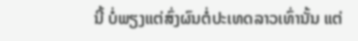ນີ້ ບໍ່ພຽງແຕ່ສົ່ງຜົນຕໍ່ປະເທດລາວເທົ່ານັ້ນ ແຕ່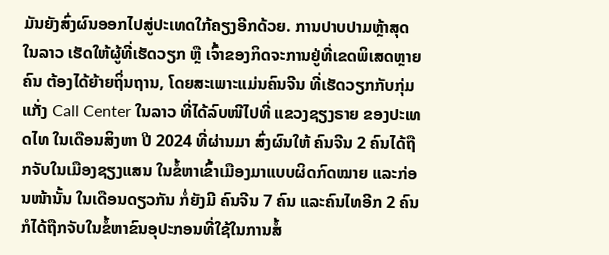ມັນຍັງສົ່ງຜົນອອກໄປສູ່ປະເທດໃກ້ຄຽງອີກດ້ວຍ. ການປາບປາມຫຼ້າສຸດໃນລາວ ເຮັດໃຫ້ຜູ້ທີ່ເຮັດວຽກ ຫຼື ເຈົ້າຂອງກິດຈະການຢູ່ທີ່ເຂດພິເສດຫຼາຍຄົນ ຕ້ອງໄດ້ຍ້າຍຖິ່ນຖານ, ໂດຍສະເພາະແມ່ນຄົນຈີນ ທີ່ເຮັດວຽກກັບກຸ່ມແກັ່ງ Call Center ໃນລາວ ທີ່ໄດ້ລົບໜີໄປທີ່ ແຂວງຊຽງຣາຍ ຂອງປະເທດໄທ ໃນເດືອນສິງຫາ ປີ 2024 ທີ່ຜ່ານມາ ສົ່ງຜົນໃຫ້ ຄົນຈີນ 2 ຄົນໄດ້ຖືກຈັບໃນເມືອງຊຽງແສນ ໃນຂໍ້ຫາເຂົ້າເມືອງມາແບບຜິດກົດໝາຍ ແລະກ່ອນໜ້ານັ້ນ ໃນເດືອນດຽວກັນ ກໍ່ຍັງມີ ຄົນຈີນ 7 ຄົນ ແລະຄົນໄທອີກ 2 ຄົນ ກໍໄດ້ຖືກຈັບໃນຂໍ້ຫາຂົນອຸປະກອນທີ່ໃຊ້ໃນການສໍ້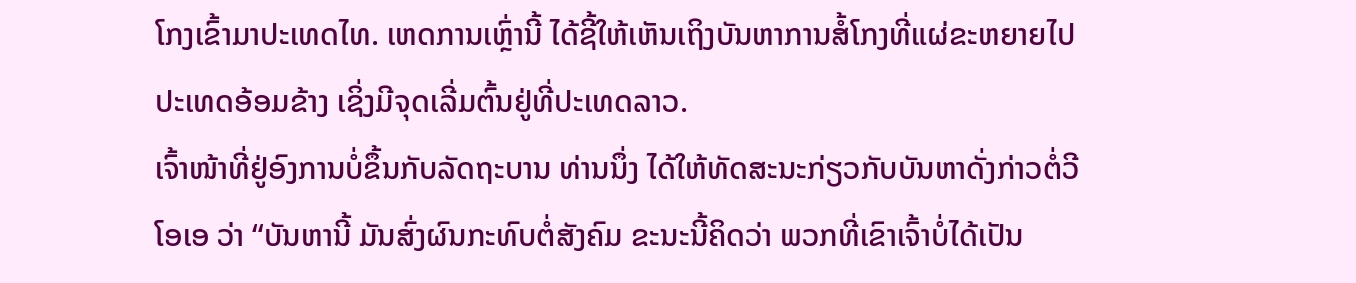ໂກງເຂົ້າມາປະເທດໄທ. ເຫດການເຫຼົ່ານີ້ ໄດ້ຊີ້ໃຫ້ເຫັນເຖິງບັນຫາການສໍ້ໂກງທີ່ແຜ່ຂະຫຍາຍໄປປະເທດອ້ອມຂ້າງ ເຊິ່ງມີຈຸດເລີ່ມຕົ້ນຢູ່ທີ່ປະເທດລາວ.
ເຈົ້າໜ້າທີ່ຢູ່ອົງການບໍ່ຂຶ້ນກັບລັດຖະບານ ທ່ານນຶ່ງ ໄດ້ໃຫ້ທັດສະນະກ່ຽວກັບບັນຫາດັ່ງກ່າວຕໍ່ວີໂອເອ ວ່າ “ບັນຫານີ້ ມັນສົ່ງຜົນກະທົບຕໍ່ສັງຄົມ ຂະນະນີ້ຄິດວ່າ ພວກທີ່ເຂົາເຈົ້າບໍ່ໄດ້ເປັນ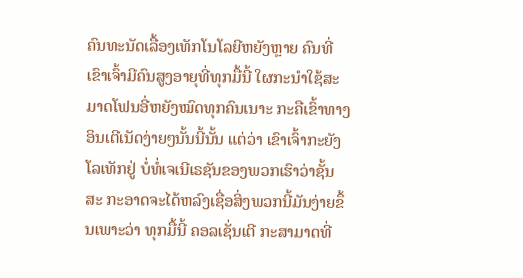ຄົນທະນັດເລື້ອງເທັກໂນໂລຍີຫຍັງຫຼາຍ ຄົນທີ່ເຂົາເຈົ້າມີຄົນສູງອາຍຸທີ່ທຸກມື້ນີ້ ໃຜກະນຳໃຊ້ສະມາດໂຟນອີ່ຫຍັງໝົດທຸກຄົນເນາະ ກະຄືເຂົ້າທາງອິນເຕີເນັດງ່າຍໆນັ້ນນີ້ນັ້ນ ແຕ່ວ່າ ເຂົາເຈົ້າກະຍັງໂລເທັກຢູ່ ບໍ່ທໍ່ເຈເນີເຣຊັນຂອງພວກເຮົາວ່າຊັ້ນສະ ກະອາດຈະໄດ້ຫລົງເຊື່ອສິ່ງພວກນີ້ມັນງ່າຍຂຶ້ນເພາະວ່າ ທຸກມື້ນີ້ ຄອລເຊັ່ນເຕີ ກະສາມາດທີ່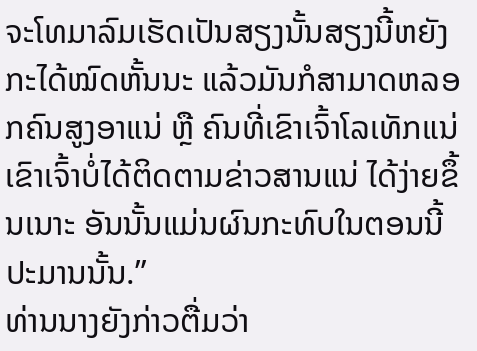ຈະໂທມາລົມເຮັດເປັນສຽງນັ້ນສຽງນີ້ຫຍັງກະໄດ້ໝົດຫັ້ນນະ ແລ້ວມັນກໍສາມາດຫລອກຄົນສູງອາແນ່ ຫຼື ຄົນທີ່ເຂົາເຈົ້າໂລເທັກແນ່ ເຂົາເຈົ້າບໍ່ໄດ້ຕິດຕາມຂ່າວສານແນ່ ໄດ້ງ່າຍຂຶ້ນເນາະ ອັນນັ້ນແມ່ນຜົນກະທົບໃນຕອນນີ້ ປະມານນັ້ນ.”
ທ່ານນາງຍັງກ່າວຕື່ມວ່າ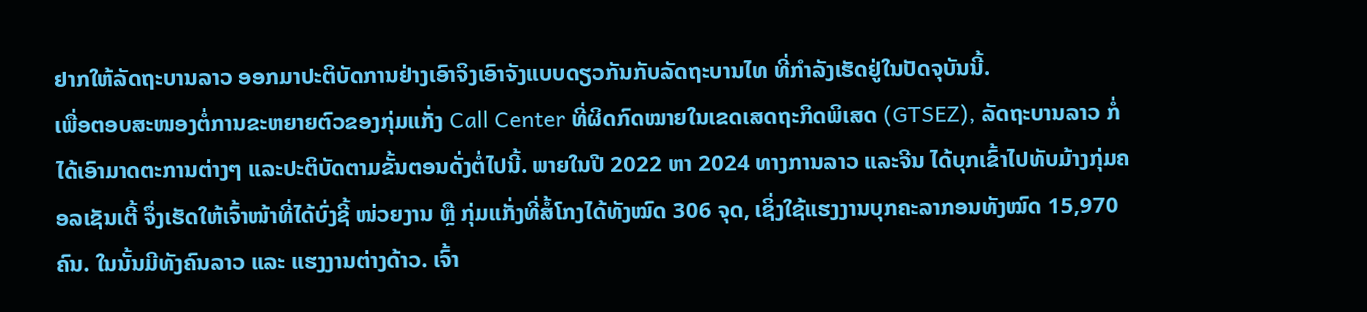ຢາກໃຫ້ລັດຖະບານລາວ ອອກມາປະຕິບັດການຢ່າງເອົາຈິງເອົາຈັງແບບດຽວກັນກັບລັດຖະບານໄທ ທີ່ກຳລັງເຮັດຢູ່ໃນປັດຈຸບັນນີ້.
ເພື່ອຕອບສະໜອງຕໍ່ການຂະຫຍາຍຕົວຂອງກຸ່ມແກັ່ງ Call Center ທີ່ຜິດກົດໝາຍໃນເຂດເສດຖະກິດພິເສດ (GTSEZ), ລັດຖະບານລາວ ກໍ່ໄດ້ເອົາມາດຕະການຕ່າງໆ ແລະປະຕິບັດຕາມຂັ້ນຕອນດັ່ງຕໍ່ໄປນີ້. ພາຍໃນປີ 2022 ຫາ 2024 ທາງການລາວ ແລະຈີນ ໄດ້ບຸກເຂົ້າໄປທັບມ້າງກຸ່ມຄອລເຊັນເຕີ້ ຈຶ່ງເຮັດໃຫ້ເຈົ້າໜ້າທີ່ໄດ້ບົ່ງຊີ້ ໜ່ວຍງານ ຫຼື ກຸ່ມແກັ່ງທີ່ສໍ້ໂກງໄດ້ທັງໝົດ 306 ຈຸດ, ເຊິ່ງໃຊ້ແຮງງານບຸກຄະລາກອນທັງໝົດ 15,970 ຄົນ. ໃນນັ້ນມີທັງຄົນລາວ ແລະ ແຮງງານຕ່າງດ້າວ. ເຈົ້າ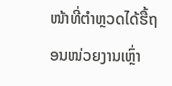ໜ້າທີ່ຕຳຫຼວດໄດ້ຮື້ຖອນໜ່ວຍງານເຫຼົ່າ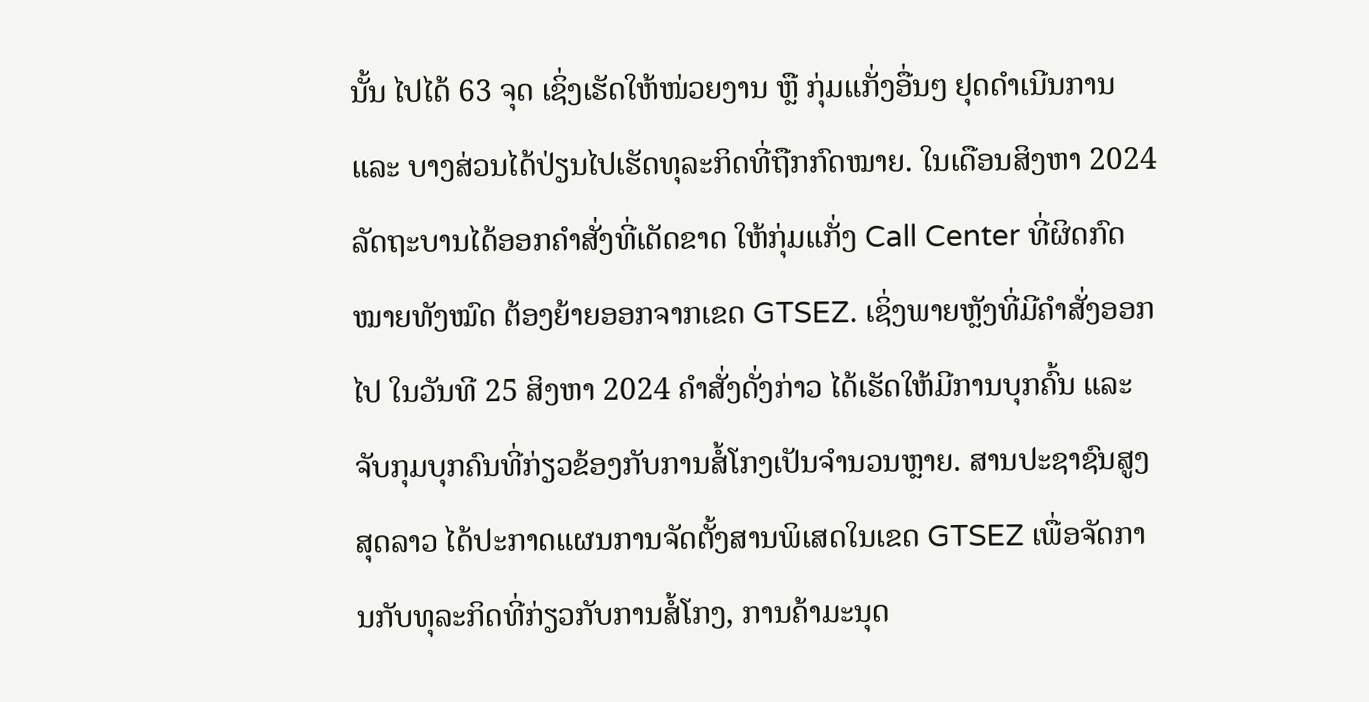ນັ້ນ ໄປໄດ້ 63 ຈຸດ ເຊິ່ງເຮັດໃຫ້ໜ່ວຍງານ ຫຼື ກຸ່ມແກັ່ງອື່ນໆ ຢຸດດຳເນີນການ ແລະ ບາງສ່ວນໄດ້ປ່ຽນໄປເຮັດທຸລະກິດທີ່ຖືກກົດໝາຍ. ໃນເດືອນສິງຫາ 2024 ລັດຖະບານໄດ້ອອກຄຳສັ່ງທີ່ເດັດຂາດ ໃຫ້ກຸ່ມແກັ່ງ Call Center ທີ່ຜິດກົດໝາຍທັງໝົດ ຕ້ອງຍ້າຍອອກຈາກເຂດ GTSEZ. ເຊິ່ງພາຍຫຼັງທີ່ມີຄຳສັ່ງອອກໄປ ໃນວັນທີ 25 ສິງຫາ 2024 ຄຳສັ່ງດັ່ງກ່າວ ໄດ້ເຮັດໃຫ້ມີການບຸກຄົ້ນ ແລະຈັບກຸມບຸກຄົນທີ່ກ່ຽວຂ້ອງກັບການສໍ້ໂກງເປັນຈຳນວນຫຼາຍ. ສານປະຊາຊົນສູງສຸດລາວ ໄດ້ປະກາດແຜນການຈັດຕັ້ງສານພິເສດໃນເຂດ GTSEZ ເພື່ອຈັດການກັບທຸລະກິດທີ່ກ່ຽວກັບການສໍ້ໂກງ, ການຄ້າມະນຸດ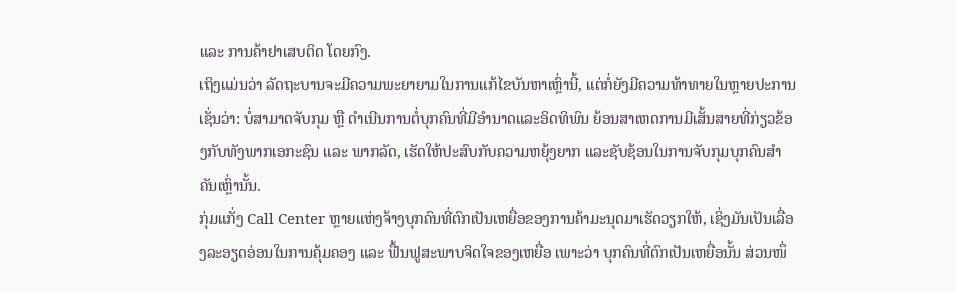ແລະ ການຄ້າຢາເສບຕິດ ໂດຍກົງ.
ເຖິງແມ່ນວ່າ ລັດຖະບານຈະມີຄວາມພະຍາຍາມໃນການແກ້ໄຂບັນຫາເຫຼົ່ານີ້, ແຕ່ກໍ່ຍັງມີຄວາມທ້າທາຍໃນຫຼາຍປະການ ເຊັ່ນວ່າ: ບໍ່ສາມາດຈັບກຸມ ຫຼື ດຳເນີນການຕໍ່ບຸກຄົນທີ່ມີອຳນາດແລະອິດທິພົນ ຍ້ອນສາເຫດການມີເສັ້ນສາຍທີ່ກ່ຽວຂ້ອງກັບທັງພາກເອກະຊົນ ແລະ ພາກລັດ, ເຮັດໃຫ້ປະສົບກັບຄວາມຫຍຸ້ງຍາກ ແລະຊັບຊ້ອນໃນການຈັບກຸມບຸກຄົນສຳຄັນເຫຼົ່ານັ້ນ.
ກຸ່ມແກັ່ງ Call Center ຫຼາຍແຫ່ງຈ້າງບຸກຄົນທີ່ຕົກເປັນເຫຍື່ອຂອງການຄ້າມະນຸດມາເຮັດວຽກໃຫ້, ເຊິ່ງມັນເປັນເລື່ອງລະອຽດອ່ອນໃນການຄຸ້ມຄອງ ແລະ ຟື້ນຟູສະພາບຈິດໃຈຂອງເຫຍື່ອ ເພາະວ່າ ບຸກຄົນທີ່ຕົກເປັນເຫຍື່ອນັ້ນ ສ່ວນໜຶ່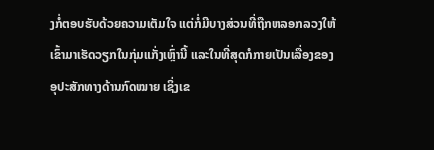ງກໍ່ຕອບຮັບດ້ວຍຄວາມເຕັມໃຈ ແຕ່ກໍ່ມີບາງສ່ວນທີ່ຖືກຫລອກລວງໃຫ້ເຂົ້າມາເຮັດວຽກໃນກຸ່ມແກັ່ງເຫຼົ່ານີ້ ແລະໃນທີ່ສຸດກໍກາຍເປັນເລື່ອງຂອງອຸປະສັກທາງດ້ານກົດໝາຍ ເຊິ່ງເຂ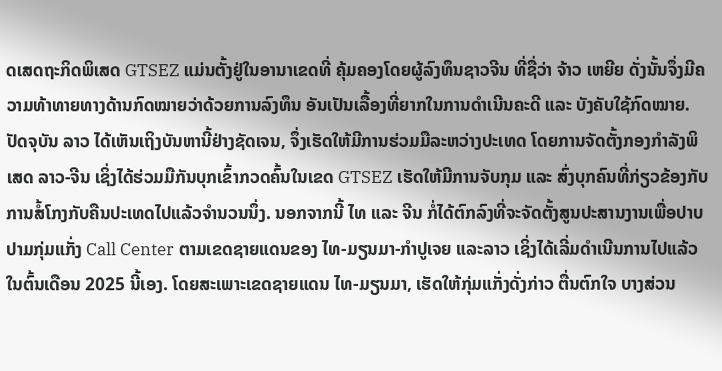ດເສດຖະກິດພິເສດ GTSEZ ແມ່ນຕັ້ງຢູ່ໃນອານາເຂດທີ່ ຄຸ້ມຄອງໂດຍຜູ້ລົງທຶນຊາວຈີນ ທີ່ຊື່ວ່າ ຈ້າວ ເຫຍີຍ ດັ່ງນັ້ນຈຶ່ງມີຄວາມທ້າທາຍທາງດ້ານກົດໝາຍວ່າດ້ວຍການລົງທຶນ ອັນເປັນເລື້ອງທີ່ຍາກໃນການດຳເນີນຄະດີ ແລະ ບັງຄັບໃຊ້ກົດໝາຍ.
ປັດຈຸບັນ ລາວ ໄດ້ເຫັນເຖິງບັນຫານີ້ຢ່າງຊັດເຈນ, ຈຶ່ງເຮັດໃຫ້ມີການຮ່ວມມືລະຫວ່າງປະເທດ ໂດຍການຈັດຕັ້ງກອງກຳລັງພິເສດ ລາວ-ຈີນ ເຊິ່ງໄດ້ຮ່ວມມືກັນບຸກເຂົ້າກວດຄົ້ນໃນເຂດ GTSEZ ເຮັດໃຫ້ມີການຈັບກຸມ ແລະ ສົ່ງບຸກຄົນທີ່ກ່ຽວຂ້ອງກັບການສໍ້ໂກງກັບຄືນປະເທດໄປແລ້ວຈຳນວນນຶ່ງ. ນອກຈາກນີ້ ໄທ ແລະ ຈີນ ກໍ່ໄດ້ຕົກລົງທີ່ຈະຈັດຕັ້ງສູນປະສານງານເພື່ອປາບປາມກຸ່ມແກັ່ງ Call Center ຕາມເຂດຊາຍແດນຂອງ ໄທ-ມຽນມາ-ກຳປູເຈຍ ແລະລາວ ເຊິ່ງໄດ້ເລີ່ມດຳເນີນການໄປແລ້ວ ໃນຕົ້ນເດືອນ 2025 ນີ້ເອງ. ໂດຍສະເພາະເຂດຊາຍແດນ ໄທ-ມຽນມາ, ເຮັດໃຫ້ກຸ່ມແກັ່ງດັ່ງກ່າວ ຕື່ນຕົກໃຈ ບາງສ່ວນ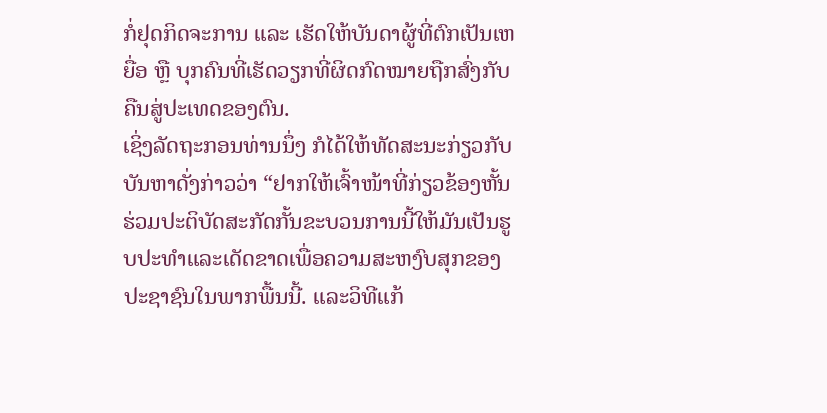ກໍ່ຢຸດກິດຈະການ ແລະ ເຮັດໃຫ້ບັນດາຜູ້ທີ່ຕົກເປັນເຫຍື່ອ ຫຼື ບຸກຄົນທີ່ເຮັດວຽກທີ່ຜິດກົດໝາຍຖືກສົ່ງກັບຄືນສູ່ປະເທດຂອງຕົນ.
ເຊິ່ງລັດຖະກອນທ່ານນຶ່ງ ກໍໄດ້ໃຫ້ທັດສະນະກ່ຽວກັບບັນຫາດັ່ງກ່າວວ່າ “ຢາກໃຫ້ເຈົ້າໜ້າທີ່ກ່ຽວຂ້ອງຫັ້ນ ຮ່ວມປະຕິບັດສະກັດກັ້ນຂະບວນການນີ້ໃຫ້ມັນເປັນຮູບປະທຳແລະເດັດຂາດເພື່ອຄວາມສະຫງົບສຸກຂອງປະຊາຊົນໃນພາກພື້ນນີ້. ແລະວິທີແກ້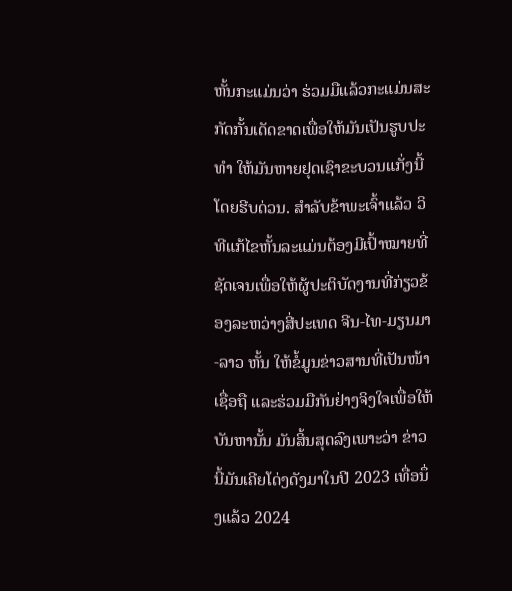ຫັ້ນກະແມ່ນວ່າ ຮ່ວມມືແລ້ວກະແມ່ນສະກັດກັ້ນເດັດຂາດເພື່ອໃຫ້ມັນເປັນຮູບປະທຳ ໃຫ້ມັນຫາຍຢຸດເຊົາຂະບວນແກັ່ງນີ້ໂດຍຮີບດ່ວນ. ສຳລັບຂ້າພະເຈົ້າແລ້ວ ວິທີແກ້ໄຂຫັ້ນລະແມ່ນຕ້ອງມີເປົ້າໝາຍທີ່ຊັດເຈນເພື່ອໃຫ້ຜູ້ປະຕິບັດງານທີ່ກ່ຽວຂ້ອງລະຫວ່າງສີ່ປະເທດ ຈີນ-ໄທ-ມຽນມາ-ລາວ ຫັ້ນ ໃຫ້ຂໍ້ມູນຂ່າວສານທີ່ເປັນໜ້າເຊື່ອຖື ແລະຮ່ວມມືກັນຢ່າງຈິງໃຈເພື່ອໃຫ້ບັນຫານັ້ນ ມັນສິ້ນສຸດລົງເພາະວ່າ ຂ່າວນີ້ມັນເຄີຍໂດ່ງດັງມາໃນປີ 2023 ເທື່ອນຶ່ງແລ້ວ 2024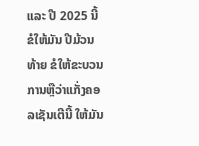ແລະ ປີ 2025 ນີ້ ຂໍໃຫ້ມັນ ປີມ້ວນທ້າຍ ຂໍໃຫ້ຂະບວນການຫຼືວ່າແກັ່ງຄອລເຊັນເຕີນີ້ ໃຫ້ມັນ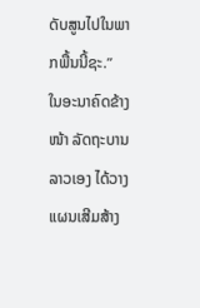ດັບສູນໄປໃນພາກພື້ນນີ້ຊະ.”
ໃນອະນາຄົດຂ້າງໜ້າ ລັດຖະບານລາວເອງ ໄດ້ວາງແຜນເສີມສ້າງ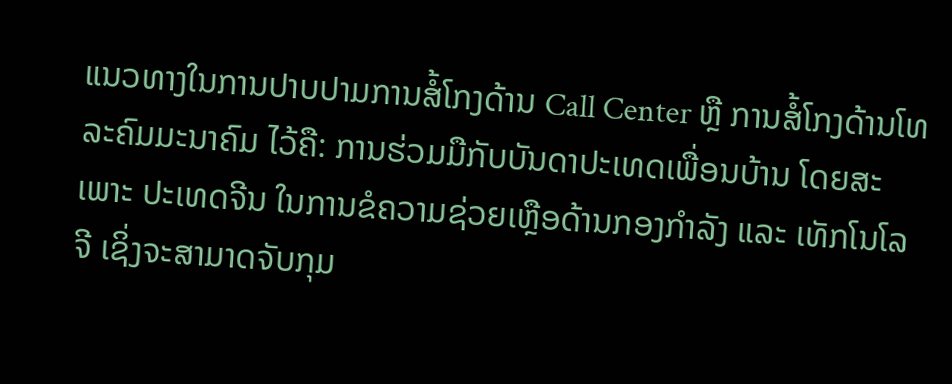ແນວທາງໃນການປາບປາມການສໍ້ໂກງດ້ານ Call Center ຫຼື ການສໍ້ໂກງດ້ານໂທລະຄົມມະນາຄົມ ໄວ້ຄື: ການຮ່ວມມືກັບບັນດາປະເທດເພື່ອນບ້ານ ໂດຍສະເພາະ ປະເທດຈີນ ໃນການຂໍຄວາມຊ່ວຍເຫຼືອດ້ານກອງກຳລັງ ແລະ ເທັກໂນໂລຈີ ເຊິ່ງຈະສາມາດຈັບກຸມ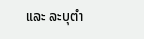ແລະ ລະບຸຕຳ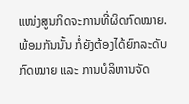ແໜ່ງສູນກິດຈະການທີ່ຜິດກົດໝາຍ. ພ້ອມກັນນັ້ນ ກໍ່ຍັງຕ້ອງໄດ້ຍົກລະດັບກົດໝາຍ ແລະ ການບໍລິຫານຈັດ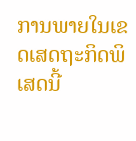ການພາຍໃນເຂດເສດຖະກິດພິເສດນີ້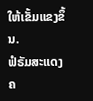ໃຫ້ເຂັ້ມແຂງຂຶ້ນ.
ຟໍຣັມສະແດງຄ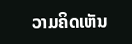ວາມຄິດເຫັນ